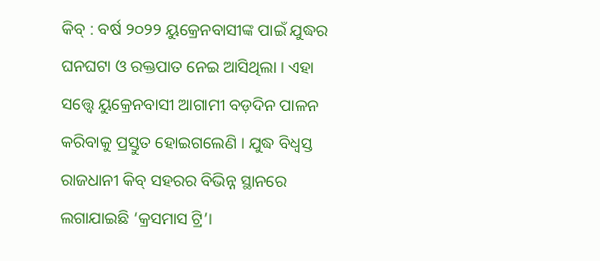କିବ୍ : ବର୍ଷ ୨୦୨୨ ୟୁକ୍ରେନବାସୀଙ୍କ ପାଇଁ ଯୁଦ୍ଧର ଘନଘଟା ଓ ରକ୍ତପାତ ନେଇ ଆସିଥିଲା । ଏହା ସତ୍ତ୍ବେ ୟୁକ୍ରେନବାସୀ ଆଗାମୀ ବଡ଼ଦିନ ପାଳନ କରିବାକୁ ପ୍ରସ୍ତୁତ ହୋଇଗଲେଣି । ଯୁଦ୍ଧ ବିଧ୍ବସ୍ତ ରାଜଧାନୀ କିବ୍ ସହରର ବିଭିନ୍ନ ସ୍ଥାନରେ ଲଗାଯାଇଛି ‘କ୍ରସମାସ ଟ୍ରି’।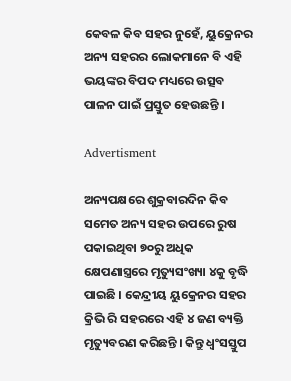କେବଳ କିବ ସହର ନୁହେଁ, ୟୁକ୍ରେନର ଅନ୍ୟ ସହରର ଲୋକମାନେ ବି ଏହି ଭୟଙ୍କର ବିପଦ ମଧ୍ୟରେ ଉତ୍ସବ ପାଳନ ପାଇଁ ପ୍ରସ୍ତୁତ ହେଉଛନ୍ତି ।

Advertisment

ଅନ୍ୟପକ୍ଷରେ ଶୁକ୍ରବାରଦିନ କିବ ସମେତ ଅନ୍ୟ ସହର ଉପରେ ରୁଷ ପକାଇଥିବା ୭୦ରୁ ଅଧିକ କ୍ଷେପଣାସ୍ତ୍ରରେ ମୃତ୍ୟୁସଂଖ୍ୟା ୪କୁ ବୃଦ୍ଧି ପାଇଛି । କେନ୍ଦ୍ରୀୟ ୟୁକ୍ରେନର ସହର କ୍ରିଭି ରି ସହରରେ ଏହି ୪ ଜଣ ବ୍ୟକ୍ତି ମୃତ୍ୟୁବରଣ କରିଛନ୍ତି । କିନ୍ତୁ ଧ୍ବଂସସ୍ତୁପ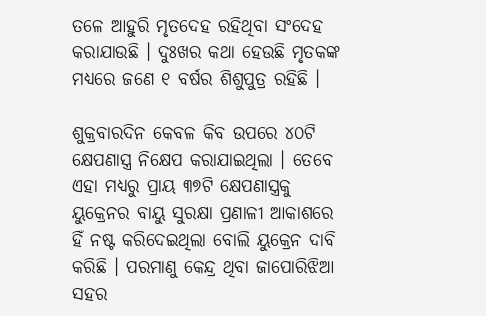ତଳେ ଆହୁରି ମୃତଦେହ ରହିଥିବା ସଂଦେହ କରାଯାଉଛି । ଦୁଃଖର କଥା ହେଉଛି ମୃତକଙ୍କ ମଧ୍ୟରେ ଜଣେ ୧ ବର୍ଷର ଶିଶୁପୁତ୍ର ରହିଛି ।

ଶୁକ୍ରବାରଦିନ କେବଳ କିବ ଉପରେ ୪୦ଟି କ୍ଷେପଣାସ୍ତ୍ର ନିକ୍ଷେପ କରାଯାଇଥିଲା । ତେବେ ଏହା ମଧ୍ୟରୁ ପ୍ରାୟ ୩୭ଟି କ୍ଷେପଣାସ୍ତ୍ରକୁ ୟୁକ୍ରେନର ବାୟୁ ସୁରକ୍ଷା ପ୍ରଣାଳୀ ଆକାଶରେ ହିଁ ନଷ୍ଟ କରିଦେଇଥିଲା ବୋଲି ୟୁକ୍ରେନ ଦାବି କରିଛି । ପରମାଣୁ କେନ୍ଦ୍ର ଥିବା ଜାପୋରିଝିଆ ସହର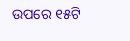ଉପରେ ୧୫ଟି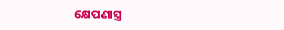କ୍ଷେପଣାସ୍ତ୍ର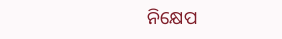ନିକ୍ଷେପ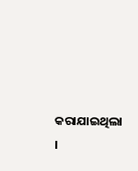କରାଯାଇଥିଲା ।